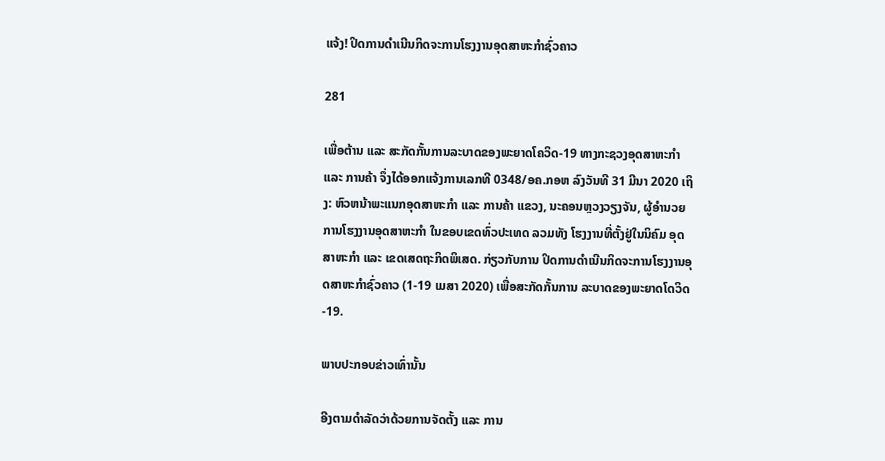ແຈ້ງ! ປິດການດໍາເນີນກິດຈະການໂຮງງານອຸດສາຫະກໍາຊົ່ວຄາວ

281

ເພື່ອຕ້ານ ແລະ ສະກັດກັ້ນການລະບາດຂອງພະຍາດໂຄວິດ-19 ທາງກະຊວງອຸດສາຫະກຳ ແລະ ການຄ້າ ຈຶ່ງໄດ້ອອກແຈ້ງການເລກທີ 0348/ອຄ.ກອຫ ລົງວັນທີ 31 ມີນາ 2020 ເຖິງ: ຫົວຫນ້າພະແນກອຸດສາຫະກໍາ ແລະ ການຄ້າ ແຂວງ, ນະຄອນຫຼວງວຽງຈັນ, ຜູ້ອໍານວຍການໂຮງງານອຸດສາຫະກໍາ ໃນຂອບເຂດທົ່ວປະເທດ ລວມທັງ ໂຮງງານທີ່ຕັ້ງຢູ່ໃນນິຄົມ ອຸດສາຫະກໍາ ແລະ ເຂດເສດຖະກິດພິເສດ. ກ່ຽວກັບການ ປິດການດໍາເນີນກິດຈະການໂຮງງານອຸດສາຫະກໍາຊົ່ວຄາວ (1-19 ເມສາ 2020) ເພື່ອສະກັດກັ້ນການ ລະບາດຂອງພະຍາດໂດວິດ-19.

ພາບປະກອບຂ່າວເທົ່ານັ້ນ

ອີງຕາມດໍາລັດວ່າດ້ວຍການຈັດຕັ້ງ ແລະ ການ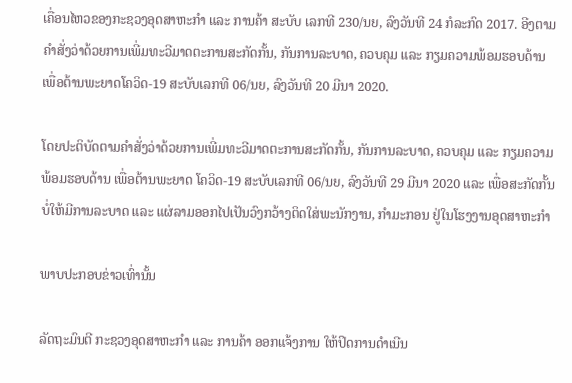ເຄື່ອນໄຫວຂອງກະຊວງອຸດສາຫະກໍາ ແລະ ການຄ້າ ສະບັບ ເລກທີ 230/ນຍ, ລົງວັນທີ 24 ກໍລະກົດ 2017. ອີງຕາມຄໍາສັ່ງວ່າດ້ວຍການເພີ່ມທະວີມາດຕະການສະກັດກັ້ນ, ກັນການລະບາດ, ຄວບຄຸມ ແລະ ກຽມຄວາມພ້ອມຮອບດ້ານ ເພື່ອຕ້ານພະຍາດໂຄວິດ-19 ສະບັບເລກທີ 06/ນຍ, ລົງວັນທີ 20 ມີນາ 2020.

ໂດຍປະຕິບັດຕາມຄໍາສັ່ງວ່າດ້ວຍການເພີ່ມທະວີມາດຕະການສະກັດກັ້ນ, ກັນການລະບາດ, ຄວບຄຸມ ແລະ ກຽມຄວາມພ້ອມຮອບດ້ານ ເພື່ອຕ້ານພະຍາດ ໂຄວິດ-19 ສະບັບເລກທີ 06/ນຍ, ລົງວັນທີ 29 ມີນາ 2020 ແລະ ເພື່ອສະກັດກັ້ນບໍ່ໃຫ້ມີການລະບາດ ແລະ ແຜ່ລາມອອກໄປເປັນວົງກວ້າງຕິດໃສ່ພະນັກງານ, ກໍາມະກອນ ຢູ່ໃນໂຮງງານອຸດສາຫະກໍາ

ພາບປະກອບຂ່າວເທົ່ານັ້ນ

ລັດຖະມົນຕີ ກະຊວງອຸດສາຫະກໍາ ແລະ ການຄ້າ ອອກແຈ້ງການ ໃຫ້ປິດການດໍາເນີນ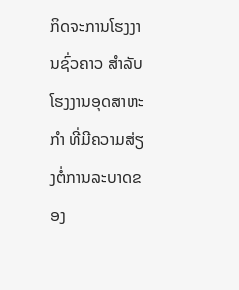ກິດຈະການໂຮງງານຊົ່ວຄາວ ສໍາລັບໂຮງງານອຸດສາຫະກໍາ ທີ່ມີຄວາມສ່ຽງຕໍ່ການລະບາດຂອງ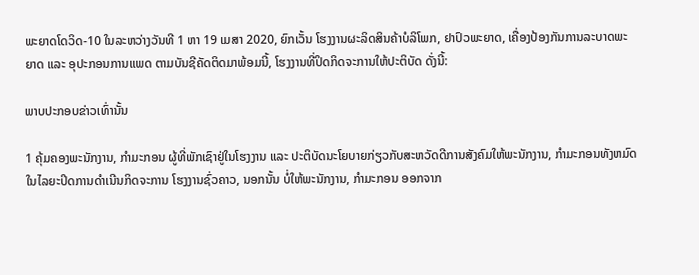ພະຍາດໂດວິດ-10 ໃນລະຫວ່າງວັນທີ 1 ຫາ 19 ເມສາ 2020, ຍົກເວັ້ນ ໂຮງງານຜະລິດສິນຄ້າບໍລິໂພກ, ຢາປົວພະຍາດ, ເຄື່ອງປ້ອງກັນການລະບາດພະຍາດ ແລະ ອຸປະກອນການແພດ ຕາມບັນຊີຄັດຕິດມາພ້ອມນີ້, ໂຮງງານທີ່ປິດກິດຈະການໃຫ້ປະຕິບັດ ດັ່ງນີ້:

ພາບປະກອບຂ່າວເທົ່ານັ້ນ

1 ຄຸ້ມຄອງພະນັກງານ, ກໍາມະກອນ ຜູ້ທີ່ພັກເຊົາຢູ່ໃນໂຮງງານ ແລະ ປະຕິບັດນະໂຍບາຍກ່ຽວກັບສະຫວັດດີການສັງຄົມໃຫ້ພະນັກງານ, ກໍາມະກອນທັງຫມົດ ໃນໄລຍະປິດການດໍາເນີນກິດຈະການ ໂຮງງານຊົ່ວຄາວ, ນອກນັ້ນ ບໍ່ໃຫ້ພະນັກງານ, ກໍາມະກອນ ອອກຈາກ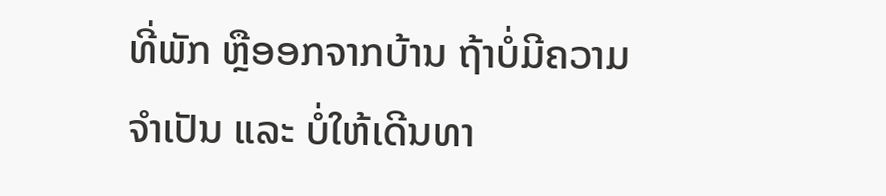ທີ່ພັກ ຫຼືອອກຈາກບ້ານ ຖ້າບໍ່ມີຄວາມຈໍາເປັນ ແລະ ບໍ່ໃຫ້ເດີນທາ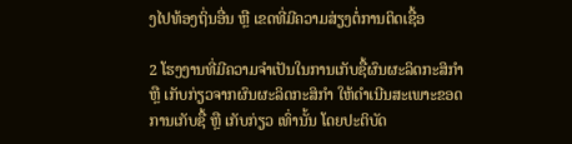ງໄປທ້ອງຖິ່ນອື່ນ ຫຼື ເຂດທີ່ມີຄວາມສ່ຽງຕໍ່ການຕິດເຊື້ອ

2 ໂຮງງານທີ່ມີຄວາມຈໍາເປັນໃນການເກັບຊື້ຜົນຜະລິດກະສິກໍາ ຫຼື ເກັບກ່ຽວຈາກຜົນຜະລິດກະສິກໍາ ໃຫ້ດໍາເນີນສະເພາະຂອດການເກັບຊື້ ຫຼື ເກັບກ່ຽວ ເທົ່ານັ້ນ ໂດຍປະຕິບັດ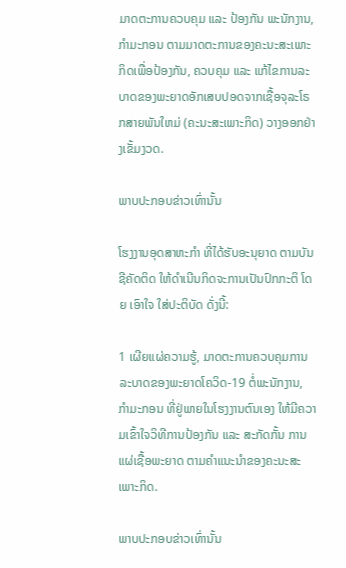ມາດຕະການຄວບຄຸມ ແລະ ປ້ອງກັນ ພະນັກງານ, ກໍາມະກອນ ຕາມມາດຕະການຂອງຄະນະສະເພາະກິດເພື່ອປ້ອງກັນ, ຄວບຄຸມ ແລະ ແກ້ໄຂການລະບາດຂອງພະຍາດອັກເສບປອດຈາກເຊື້ອຈຸລະໂຣກສາຍພັນໃຫມ່ (ຄະນະສະເພາະກິດ) ວາງອອກຢ່າງເຂັ້ມງວດ.

ພາບປະກອບຂ່າວເທົ່ານັ້ນ

ໂຮງງານອຸດສາຫະກໍາ ທີ່ໄດ້ຮັບອະນຸຍາດ ຕາມບັນຊີຄັດຕິດ ໃຫ້ດໍາເນີນກິດຈະການເປັນປົກກະຕິ ໂດຍ ເອົາໃຈ ໃສ່ປະຕິບັດ ດັ່ງນີ້:

1 ເຜີຍແຜ່ຄວາມຮູ້, ມາດຕະການຄວບຄຸມການລະບາດຂອງພະຍາດໂຄວິດ-19 ຕໍ່ພະນັກງານ, ກໍາມະກອນ ທີ່ຢູ່ພາຍໃນໂຮງງານຕົນເອງ ໃຫ້ມີຄວາມເຂົ້າໃຈວິທີການປ້ອງກັນ ແລະ ສະກັດກັ້ນ ການແຜ່ເຊື້ອພະຍາດ ຕາມຄໍາແນະນໍາຂອງຄະນະສະເພາະກິດ.

ພາບປະກອບຂ່າວເທົ່ານັ້ນ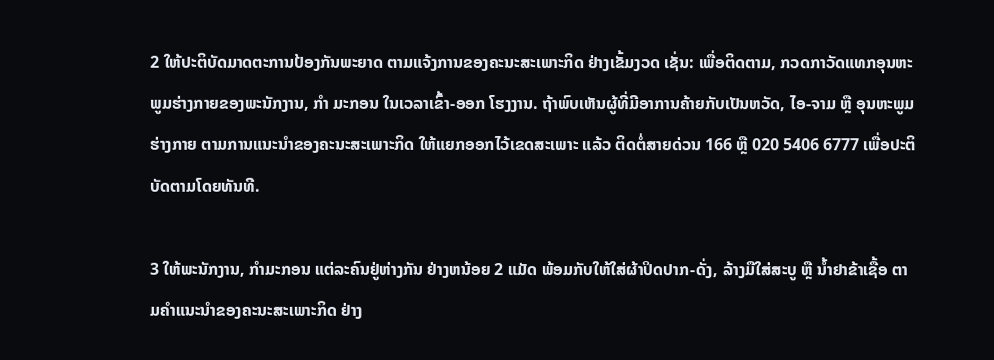2 ໃຫ້ປະຕິບັດມາດຕະການປ້ອງກັນພະຍາດ ຕາມແຈ້ງການຂອງຄະນະສະເພາະກິດ ຢ່າງເຂັ້ມງວດ ເຊັ່ນ: ເພື່ອຕິດຕາມ, ກວດກາວັດແທກອຸນຫະພູມຮ່າງກາຍຂອງພະນັກງານ, ກໍາ ມະກອນ ໃນເວລາເຂົ້າ-ອອກ ໂຮງງານ. ຖ້າພົບເຫັນຜູ້ທີ່ມີອາການຄ້າຍກັບເປັນຫວັດ, ໄອ-ຈາມ ຫຼື ອຸນຫະພູມຮ່າງກາຍ ຕາມການແນະນໍາຂອງຄະນະສະເພາະກິດ ໃຫ້ແຍກອອກໄວ້ເຂດສະເພາະ ແລ້ວ ຕິດຕໍ່ສາຍດ່ວນ 166 ຫຼື 020 5406 6777 ເພື່ອປະຕິບັດຕາມໂດຍທັນທີ.

3 ໃຫ້ພະນັກງານ, ກໍາມະກອນ ແຕ່ລະຄົນຢູ່ຫ່າງກັນ ຢ່າງຫນ້ອຍ 2 ແມັດ ພ້ອມກັບໃຫ້ໃສ່ຜ້າປິດປາກ-ດັ່ງ, ລ້າງມືໃສ່ສະບູ ຫຼື ນ້ຳຢາຂ້າເຊື້ອ ຕາມຄໍາແນະນໍາຂອງຄະນະສະເພາະກິດ ຢ່າງ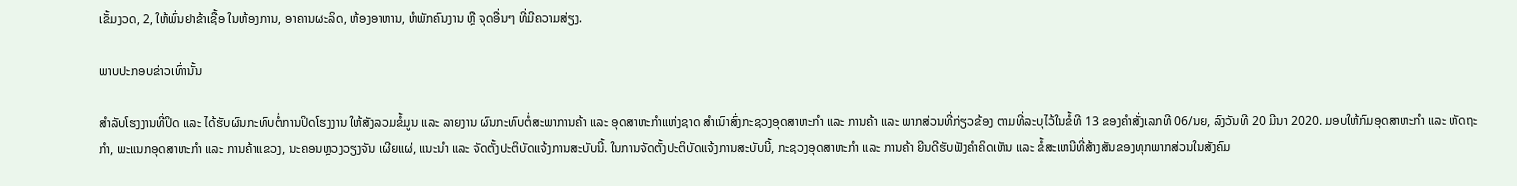ເຂັ້ມງວດ, 2, ໃຫ້ພົ່ນຢາຂ້າເຊື້ອ ໃນຫ້ອງການ, ອາຄານຜະລິດ, ຫ້ອງອາຫານ, ຫໍພັກຄົນງານ ຫຼື ຈຸດອື່ນໆ ທີ່ມີຄວາມສ່ຽງ.

ພາບປະກອບຂ່າວເທົ່ານັ້ນ

ສໍາລັບໂຮງງານທີ່ປິດ ແລະ ໄດ້ຮັບຜົນກະທົບຕໍ່ການປິດໂຮງງານ ໃຫ້ສັງລວມຂໍ້ມູນ ແລະ ລາຍງານ ຜົນກະທົບຕໍ່ສະພາການຄ້າ ແລະ ອຸດສາຫະກໍາແຫ່ງຊາດ ສໍາເນົາສົ່ງກະຊວງອຸດສາຫະກໍາ ແລະ ການຄ້າ ແລະ ພາກສ່ວນທີ່ກ່ຽວຂ້ອງ ຕາມທີ່ລະບຸໄວ້ໃນຂໍ້ທີ 13 ຂອງຄໍາສັ່ງເລກທີ 06/ນຍ, ລົງວັນທີ 20 ມີນາ 2020. ມອບໃຫ້ກົມອຸດສາຫະກໍາ ແລະ ຫັດຖະກໍາ, ພະແນກອຸດສາຫະກໍາ ແລະ ການຄ້າແຂວງ, ນະຄອນຫຼວງວຽງຈັນ ເຜີຍແຜ່, ແນະນໍາ ແລະ ຈັດຕັ້ງປະຕິບັດແຈ້ງການສະບັບນີ້. ໃນການຈັດຕັ້ງປະຕິບັດແຈ້ງການສະບັບນີ້, ກະຊວງອຸດສາຫະກໍາ ແລະ ການຄ້າ ຍີນດີຮັບຟັງຄໍາຄິດເຫັນ ແລະ ຂໍ້ສະເຫນີທີ່ສ້າງສັນຂອງທຸກພາກສ່ວນໃນສັງຄົມ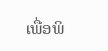ເພື່ອພິ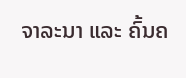ຈາລະນາ ແລະ ຄົ້ນຄ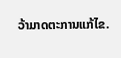ວ້າມາດຕະການແກ້ໄຂ.